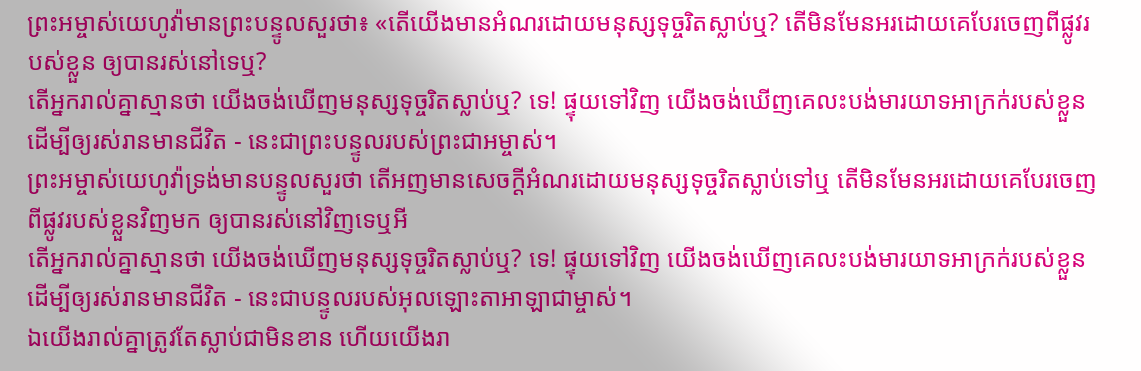ព្រះអម្ចាស់យេហូវ៉ាមានព្រះបន្ទូលសួរថា៖ «តើយើងមានអំណរដោយមនុស្សទុច្ចរិតស្លាប់ឬ? តើមិនមែនអរដោយគេបែរចេញពីផ្លូវរបស់ខ្លួន ឲ្យបានរស់នៅទេឬ?
តើអ្នករាល់គ្នាស្មានថា យើងចង់ឃើញមនុស្សទុច្ចរិតស្លាប់ឬ? ទេ! ផ្ទុយទៅវិញ យើងចង់ឃើញគេលះបង់មារយាទអាក្រក់របស់ខ្លួន ដើម្បីឲ្យរស់រានមានជីវិត - នេះជាព្រះបន្ទូលរបស់ព្រះជាអម្ចាស់។
ព្រះអម្ចាស់យេហូវ៉ាទ្រង់មានបន្ទូលសួរថា តើអញមានសេចក្ដីអំណរដោយមនុស្សទុច្ចរិតស្លាប់ទៅឬ តើមិនមែនអរដោយគេបែរចេញពីផ្លូវរបស់ខ្លួនវិញមក ឲ្យបានរស់នៅវិញទេឬអី
តើអ្នករាល់គ្នាស្មានថា យើងចង់ឃើញមនុស្សទុច្ចរិតស្លាប់ឬ? ទេ! ផ្ទុយទៅវិញ យើងចង់ឃើញគេលះបង់មារយាទអាក្រក់របស់ខ្លួន ដើម្បីឲ្យរស់រានមានជីវិត - នេះជាបន្ទូលរបស់អុលឡោះតាអាឡាជាម្ចាស់។
ឯយើងរាល់គ្នាត្រូវតែស្លាប់ជាមិនខាន ហើយយើងរា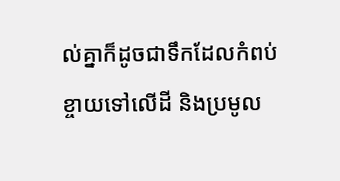ល់គ្នាក៏ដូចជាទឹកដែលកំពប់ខ្ចាយទៅលើដី និងប្រមូល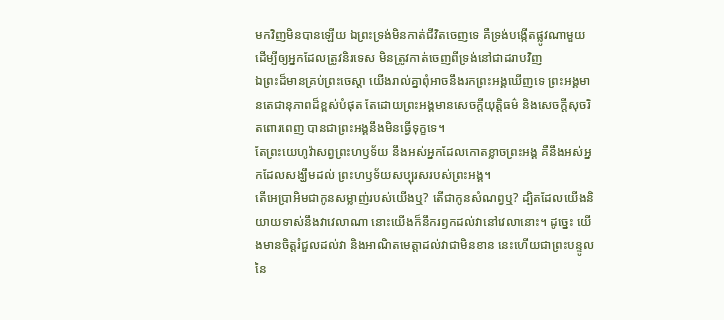មកវិញមិនបានឡើយ ឯព្រះទ្រង់មិនកាត់ជីវិតចេញទេ គឺទ្រង់បង្កើតផ្លូវណាមួយ ដើម្បីឲ្យអ្នកដែលត្រូវនិរទេស មិនត្រូវកាត់ចេញពីទ្រង់នៅជាដរាបវិញ
ឯព្រះដ៏មានគ្រប់ព្រះចេស្តា យើងរាល់គ្នាពុំអាចនឹងរកព្រះអង្គឃើញទេ ព្រះអង្គមានតេជានុភាពដ៏ខ្ពស់បំផុត តែដោយព្រះអង្គមានសេចក្ដីយុត្តិធម៌ និងសេចក្ដីសុចរិតពោរពេញ បានជាព្រះអង្គនឹងមិនធ្វើទុក្ខទេ។
តែព្រះយេហូវ៉ាសព្វព្រះហឫទ័យ នឹងអស់អ្នកដែលកោតខ្លាចព្រះអង្គ គឺនឹងអស់អ្នកដែលសង្ឃឹមដល់ ព្រះហឫទ័យសប្បុរសរបស់ព្រះអង្គ។
តើអេប្រាអិមជាកូនសម្លាញ់របស់យើងឬ? តើជាកូនសំណព្វឬ? ដ្បិតដែលយើងនិយាយទាស់នឹងវាវេលាណា នោះយើងក៏នឹករឭកដល់វានៅវេលានោះ។ ដូច្នេះ យើងមានចិត្តរំជួលដល់វា និងអាណិតមេត្តាដល់វាជាមិនខាន នេះហើយជាព្រះបន្ទូលនៃ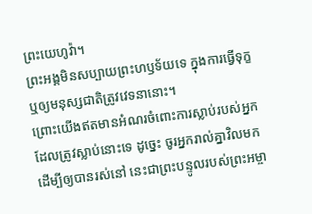ព្រះយេហូវ៉ា។
ព្រះអង្គមិនសប្បាយព្រះហឫទ័យទេ ក្នុងការធ្វើទុក្ខ ឬឲ្យមនុស្សជាតិត្រូវវេទនានោះ។
ព្រោះយើងឥតមានអំណរចំពោះការស្លាប់របស់អ្នកដែលត្រូវស្លាប់នោះទេ ដូច្នេះ ចូរអ្នករាល់គ្នាវិលមក ដើម្បីឲ្យបានរស់នៅ នេះជាព្រះបន្ទូលរបស់ព្រះអម្ចា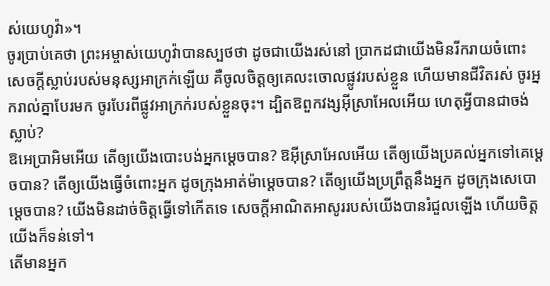ស់យេហូវ៉ា»។
ចូរប្រាប់គេថា ព្រះអម្ចាស់យេហូវ៉ាបានស្បថថា ដូចជាយើងរស់នៅ ប្រាកដជាយើងមិនរីករាយចំពោះសេចក្ដីស្លាប់របស់មនុស្សអាក្រក់ឡើយ គឺចូលចិត្តឲ្យគេលះចោលផ្លូវរបស់ខ្លួន ហើយមានជីវិតរស់ ចូរអ្នករាល់គ្នាបែរមក ចូរបែរពីផ្លូវអាក្រក់របស់ខ្លួនចុះ។ ដ្បិតឱពួកវង្សអ៊ីស្រាអែលអើយ ហេតុអ្វីបានជាចង់ស្លាប់?
ឱអេប្រាអិមអើយ តើឲ្យយើងបោះបង់អ្នកម្ដេចបាន? ឱអ៊ីស្រាអែលអើយ តើឲ្យយើងប្រគល់អ្នកទៅគេម្ដេចបាន? តើឲ្យយើងធ្វើចំពោះអ្នក ដូចក្រុងអាត់ម៉ាម្ដេចបាន? តើឲ្យយើងប្រព្រឹត្តនឹងអ្នក ដូចក្រុងសេបោម្តេចបាន? យើងមិនដាច់ចិត្តធ្វើទៅកើតទេ សេចក្ដីអាណិតអាសូររបស់យើងបានរំជួលឡើង ហើយចិត្តយើងក៏ទន់ទៅ។
តើមានអ្នក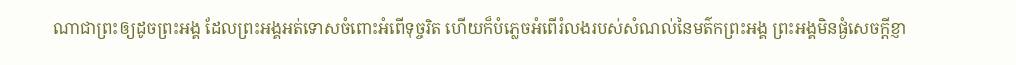ណាជាព្រះឲ្យដូចព្រះអង្គ ដែលព្រះអង្គអត់ទោសចំពោះអំពើទុច្ចរិត ហើយក៏បំភ្លេចអំពើរំលងរបស់សំណល់នៃមត៌កព្រះអង្គ ព្រះអង្គមិនផ្ងំសេចក្ដីខ្ញា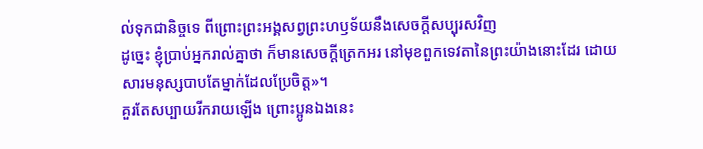ល់ទុកជានិច្ចទេ ពីព្រោះព្រះអង្គសព្វព្រះហឫទ័យនឹងសេចក្ដីសប្បុរសវិញ
ដូច្នេះ ខ្ញុំប្រាប់អ្នករាល់គ្នាថា ក៏មានសេចក្តីត្រេកអរ នៅមុខពួកទេវតានៃព្រះយ៉ាងនោះដែរ ដោយសារមនុស្សបាបតែម្នាក់ដែលប្រែចិត្ត»។
គួរតែសប្បាយរីករាយឡើង ព្រោះប្អូនឯងនេះ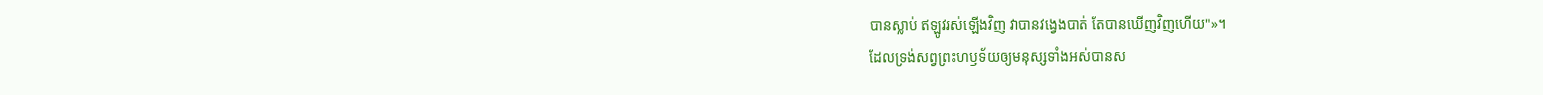បានស្លាប់ ឥឡូវរស់ឡើងវិញ វាបានវង្វេងបាត់ តែបានឃើញវិញហើយ"»។
ដែលទ្រង់សព្វព្រះហឫទ័យឲ្យមនុស្សទាំងអស់បានស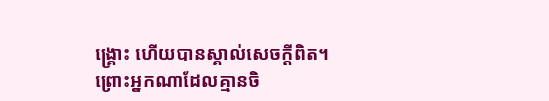ង្គ្រោះ ហើយបានស្គាល់សេចក្ដីពិត។
ព្រោះអ្នកណាដែលគ្មានចិ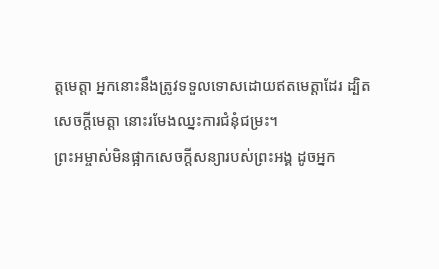ត្តមេត្តា អ្នកនោះនឹងត្រូវទទួលទោសដោយឥតមេត្តាដែរ ដ្បិតសេចក្តីមេត្តា នោះរមែងឈ្នះការជំនុំជម្រះ។
ព្រះអម្ចាស់មិនផ្អាកសេចក្ដីសន្យារបស់ព្រះអង្គ ដូចអ្នក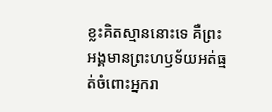ខ្លះគិតស្មាននោះទេ គឺព្រះអង្គមានព្រះហឫទ័យអត់ធ្មត់ចំពោះអ្នករា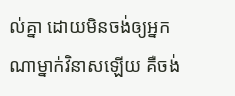ល់គ្នា ដោយមិនចង់ឲ្យអ្នកណាម្នាក់វិនាសឡើយ គឺចង់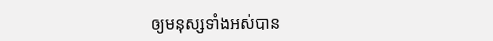ឲ្យមនុស្សទាំងអស់បាន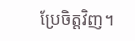ប្រែចិត្តវិញ។